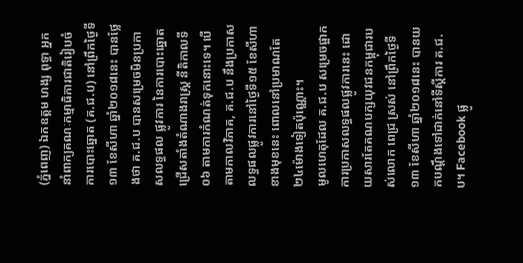(ភ្នំពេញ) ឯកឧត្តម ហង្ស ពុទ្ធា អ្នកនាំពាក្យគណៈកម្មាធិការជាតិរៀបចំការបោះឆ្នោត (គ.ជ.ប) នៅព្រឹកថ្ងៃទី១៣ ខែសីហា ឆ្នាំ២០១៨នេះ បានថ្លែងថា គ.ជ.ប បានសម្រេចមិនប្រកាសលទ្ធផល ផ្លូវការ នៃការបោះឆ្នោតជ្រើសតាំងតំណាងរាស្ត្រ នីតិកាលទី០៦ តាមការកំណត់ទុកនោះទេ។ បើតាមកាលវិភាគ, គ.ជ.ប នឹងប្រកាសលទ្ធផលផ្លូវការនៅថ្ងៃទី១៥ ខែសីហា ខាងមុខនេះ ពោលនៅប្រមាណតែ ២៤ម៉ោងទៀតប៉ុណ្ណោះ។
មូលហេតុដែល គ.ជ.ប សម្រេចផ្អាកការប្រកាសលទ្ធផលផ្លូវការនេះ ដោយសារតែគណបក្សយុវជនកម្ពុជារបស់លោក ពេជ្រ ស្រស់ នៅព្រឹកថ្ងៃទី១៣ ខែសីហា ឆ្នាំ២០១៨នេះ បានយកបណ្តឹងទៅដាក់នៅទីស្តីការ គ.ជ.ប។ Facebook ផ្លូ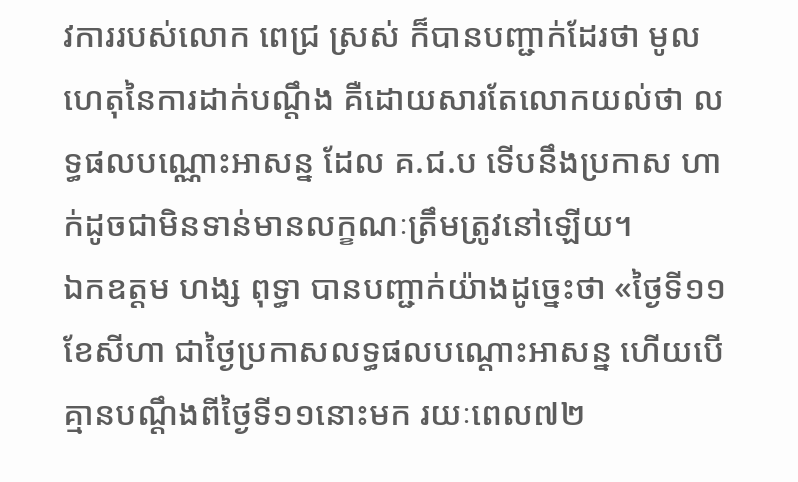វការរបស់លោក ពេជ្រ ស្រស់ ក៏បានបញ្ជាក់ដែរថា មូលហេតុនៃការដាក់បណ្តឹង គឺដោយសារតែលោកយល់ថា លទ្ធផលបណ្ណោះអាសន្ន ដែល គ.ជ.ប ទើបនឹងប្រកាស ហាក់ដូចជាមិនទាន់មានលក្ខណៈត្រឹមត្រូវនៅឡើយ។
ឯកឧត្តម ហង្ស ពុទ្ធា បានបញ្ជាក់យ៉ាងដូច្នេះថា «ថ្ងៃទី១១ ខែសីហា ជាថ្ងៃប្រកាសលទ្ធផលបណ្តោះអាសន្ន ហើយបើគ្មានបណ្តឹងពីថ្ងៃទី១១នោះមក រយៈពេល៧២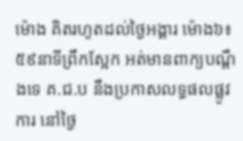ម៉ោង គិតរហូតដល់ថ្ងៃអង្គារ ម៉ោង៦៖៥៩នាទីព្រឹកស្អែក អត់មានពាក្យបណ្តឹងទេ គ.ជ.ប នឹងប្រកាសលទ្ធផលផ្លូវការ នៅថ្ងៃ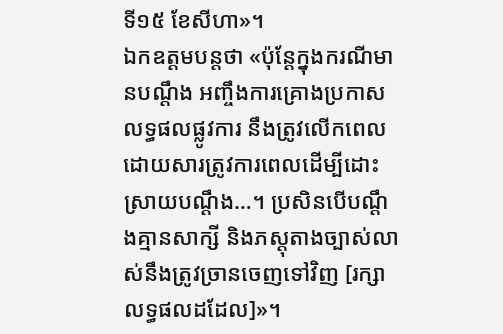ទី១៥ ខែសីហា»។
ឯកឧត្តមបន្តថា «ប៉ុន្តែក្នុងករណីមានបណ្តឹង អញ្ចឹងការគ្រោងប្រកាសលទ្ធផលផ្លូវការ នឹងត្រូវលើកពេល ដោយសារត្រូវការពេលដើម្បីដោះស្រាយបណ្តឹង…។ ប្រសិនបើបណ្តឹងគ្មានសាក្សី និងភស្តុតាងច្បាស់លាស់នឹងត្រូវច្រានចេញទៅវិញ [រក្សាលទ្ធផលដដែល]»។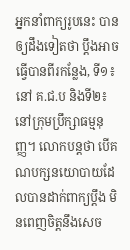អ្នកនាំពាក្យរូបនេះ បានឲ្យដឹងទៀតថា ប្តឹងអាចធ្វើបានពីរកន្លែង, ទី១៖ នៅ គ.ជ.ប និងទី២៖ នៅក្រុមប្រឹក្សាធម្មនុញ្ញ។ លោកបន្តថា បើគណបក្សនយោបាយដែលបានដាក់ពាក្យប្តឹង មិនពេញចិត្តនឹងសេច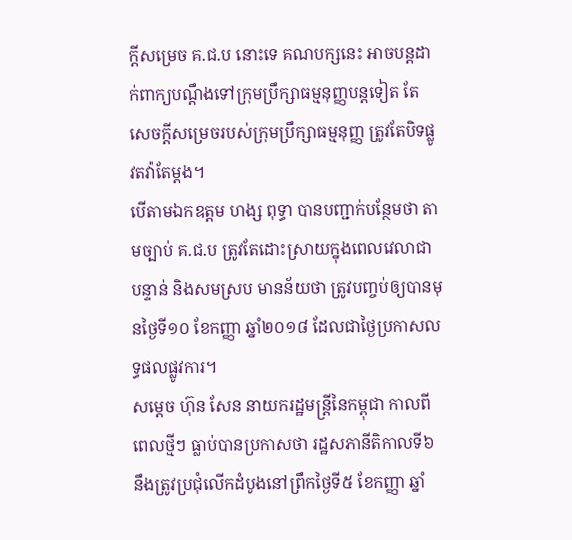ក្តីសម្រេច គ.ជ.ប នោះទេ គណបក្សនេះ អាចបន្តដាក់ពាក្យបណ្តឹងទៅក្រុមប្រឹក្សាធម្មនុញ្ញបន្តទៀត តែសេចក្តីសម្រេចរបស់ក្រុមប្រឹក្សាធម្មនុញ្ញ ត្រូវតែបិទផ្លូវតវ៉ាតែម្តង។
បើតាមឯកឧត្តម ហង្ស ពុទ្ធា បានបញ្ជាក់បន្ថែមថា តាមច្បាប់ គ.ជ.ប ត្រូវតែដោះស្រាយក្នុងពេលវេលាជាបន្ទាន់ និងសមស្រប មានន័យថា ត្រូវបញ្ចប់ឲ្យបានមុនថ្ងៃទី១០ ខែកញ្ញា ឆ្នាំ២០១៨ ដែលជាថ្ងៃប្រកាសលទ្ធផលផ្លូវការ។
សម្តេច ហ៊ុន សែន នាយករដ្ឋមន្ត្រីនៃកម្ពុជា កាលពីពេលថ្មីៗ ធ្លាប់បានប្រកាសថា រដ្ឋសភានីតិកាលទី៦ នឹងត្រូវប្រជុំលើកដំបូងនៅព្រឹកថ្ងៃទី៥ ខែកញ្ញា ឆ្នាំ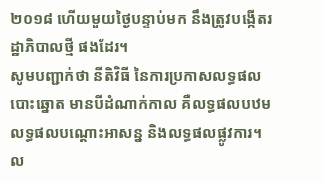២០១៨ ហើយមួយថ្ងៃបន្ទាប់មក នឹងត្រូវបង្កើតរដ្ឋាភិបាលថ្មី ផងដែរ។
សូមបញ្ជាក់ថា នីតិវិធី នៃការប្រកាសលទ្ធផលបោះឆ្នោត មានបីដំណាក់កាល គឺលទ្ធផលបឋម លទ្ធផលបណ្តោះអាសន្ន និងលទ្ធផលផ្លូវការ។ ល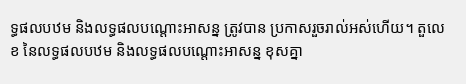ទ្ធផលបឋម និងលទ្ធផលបណ្តោះអាសន្ន ត្រូវបាន ប្រកាសរួចរាល់អស់ហើយ។ តួលេខ នៃលទ្ធផលបឋម និងលទ្ធផលបណ្តោះអាសន្ន ខុសគ្នា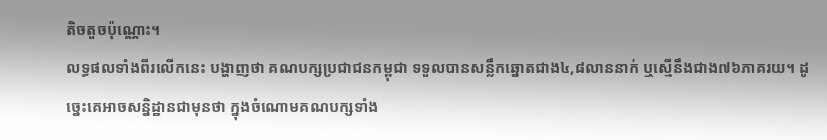តិចតួចប៉ុណ្ណោះ។
លទ្ធផលទាំងពីរលើកនេះ បង្ហាញថា គណបក្សប្រជាជនកម្ពុជា ទទួលបានសន្លឹកឆ្នោតជាង៤,៨លាននាក់ ឬស្មើនឹងជាង៧៦ភាគរយ។ ដូច្នេះគេអាចសន្និដ្ឋានជាមុនថា ក្នុងចំណោមគណបក្សទាំង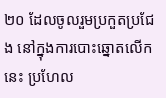២០ ដែលចូលរួមប្រកួតប្រជែង នៅក្នុងការបោះឆ្នោតលើកនេះ ប្រហែល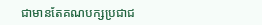ជាមានតែគណបក្សប្រជាជ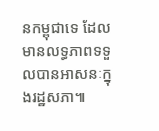នកម្ពុជាទេ ដែលមានលទ្ធភាពទទួលបានអាសនៈក្នុងរដ្ឋសភា៕